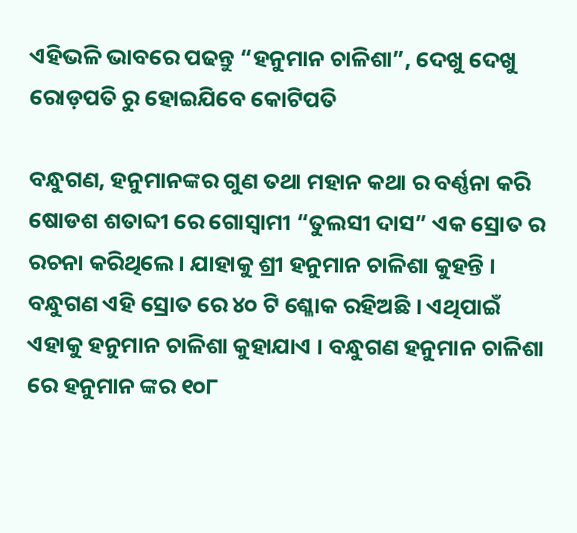ଏହିଭଳି ଭାବରେ ପଢନ୍ତୁ “ହନୁମାନ ଚାଳିଶା”, ଦେଖୁ ଦେଖୁ ରୋଡ଼ପତି ରୁ ହୋଇଯିବେ କୋଟିପତି

ବନ୍ଧୁଗଣ, ହନୁମାନଙ୍କର ଗୁଣ ତଥା ମହାନ କଥା ର ବର୍ଣ୍ଣନା କରି ଷୋଡଶ ଶତାବ୍ଦୀ ରେ ଗୋସ୍ଵାମୀ “ତୁଲସୀ ଦାସ” ଏକ ସ୍ରୋତ ର ରଚନା କରିଥିଲେ । ଯାହାକୁ ଶ୍ରୀ ହନୁମାନ ଚାଳିଶା କୁହନ୍ତି । ବନ୍ଧୁଗଣ ଏହି ସ୍ରୋତ ରେ ୪୦ ଟି ଶ୍ଳୋକ ରହିଅଛି । ଏଥିପାଇଁ ଏହାକୁ ହନୁମାନ ଚାଳିଶା କୁହାଯାଏ । ବନ୍ଧୁଗଣ ହନୁମାନ ଚାଳିଶା ରେ ହନୁମାନ ଙ୍କର ୧୦୮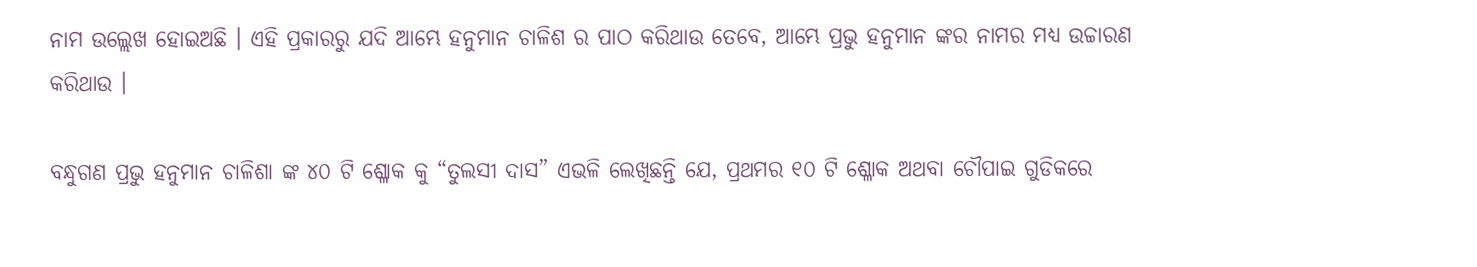ନାମ ଉଲ୍ଲେଖ ହୋଇଅଛି । ଏହି ପ୍ରକାରରୁ ଯଦି ଆମ୍ଭେ ହନୁମାନ ଚାଳିଶ ର ପାଠ କରିଥାଉ ତେବେ, ଆମ୍ଭେ ପ୍ରଭୁ ହନୁମାନ ଙ୍କର ନାମର ମଧ୍ୟ ଉଚ୍ଚାରଣ କରିଥାଉ ।

ବନ୍ଧୁଗଣ ପ୍ରଭୁ ହନୁମାନ ଚାଳିଶା ଙ୍କ ୪୦ ଟି ଶ୍ଳୋକ କୁ “ତୁଲସୀ ଦାସ” ଏଭଳି ଲେଖିଛନ୍ତି ଯେ, ପ୍ରଥମର ୧୦ ଟି ଶ୍ଳୋକ ଅଥବା ଚୌପାଇ ଗୁଡିକରେ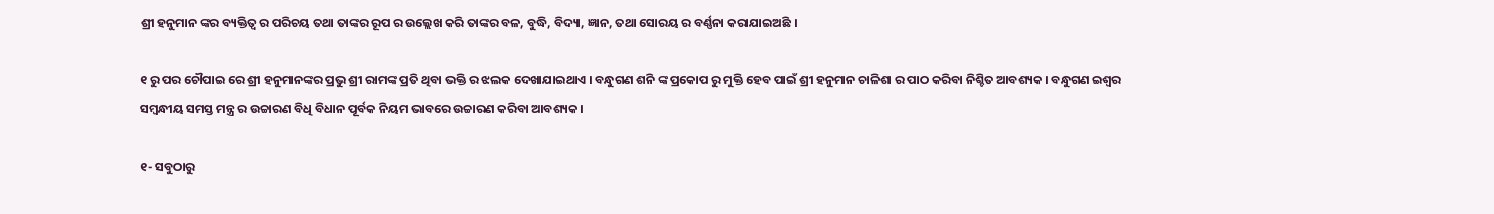ଶ୍ରୀ ହନୁମାନ ଙ୍କର ବ୍ୟକ୍ତିତ୍ବ ର ପରିଚୟ ତଥା ତାଙ୍କର ରୂପ ର ଉଲ୍ଲେଖ କରି ତାଙ୍କର ବଳ, ବୁଦ୍ଧି, ବିଦ୍ୟା, ଜ୍ଞାନ, ତଥା ସୋରୟ ର ବର୍ଣ୍ଣନା କରାଯାଇଅଛି ।

୧ ରୁ ପର ଚୌପାଇ ରେ ଶ୍ରୀ ହନୁମାନଙ୍କର ପ୍ରଭୁ ଶ୍ରୀ ରାମଙ୍କ ପ୍ରତି ଥିବା ଭକ୍ତି ର ଝଲକ ଦେଖାଯାଇଥାଏ । ବନ୍ଧୁଗଣ ଶନି ଙ୍କ ପ୍ରକୋପ ରୁ ମୁକ୍ତି ହେବ ପାଇଁ ଶ୍ରୀ ହନୁମାନ ଚାଳିଶା ର ପାଠ କରିବା ନିଶ୍ଚିତ ଆବଶ୍ୟକ । ବନ୍ଧୁଗଣ ଇଶ୍ଵର ସମ୍ବନ୍ଧୀୟ ସମସ୍ତ ମନ୍ତ୍ର ର ଉଚ୍ଚାରଣ ବିଧି ବିଧାନ ପୂର୍ବକ ନିୟମ ଭାବରେ ଉଚ୍ଚାରଣ କରିବା ଆବଶ୍ୟକ ।

୧- ସବୁଠାରୁ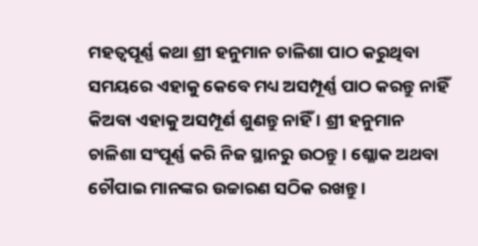ମହତ୍ବପୂର୍ଣ୍ଣ କଥା ଶ୍ରୀ ହନୁମାନ ଚାଳିଶା ପାଠ କରୁଥିବା ସମୟରେ ଏହାକୁ କେବେ ମଧ୍ୟ ଅସମ୍ପୂର୍ଣ୍ଣ ପାଠ କରନ୍ତୁ ନାହିଁ କିଅବା ଏହାକୁ ଅସମ୍ପୂର୍ଣ ଶୁଣନ୍ତୁ ନାହିଁ । ଶ୍ରୀ ହନୁମାନ ଚାଳିଶା ସଂପୂର୍ଣ୍ଣ କରି ନିଜ ସ୍ଥାନରୁ ଉଠନ୍ତୁ । ଶ୍ଳୋକ ଅଥବା ଚୌପାଇ ମାନଙ୍କର ଉଚ୍ଚାରଣ ସଠିକ ରଖନ୍ତୁ ।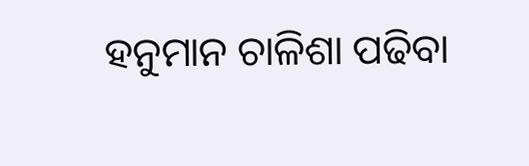ହନୁମାନ ଚାଳିଶା ପଢିବା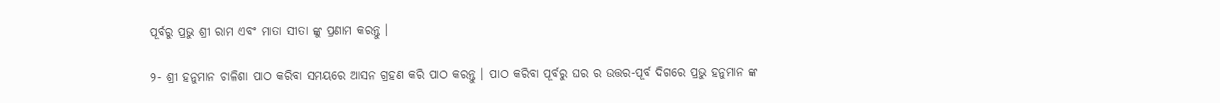ପୂର୍ବରୁ ପ୍ରଭୁ ଶ୍ରୀ ରାମ ଏବଂ ମାତା ସୀତା ଙ୍କୁ ପ୍ରଣାମ କରନ୍ତୁ ।

୨- ଶ୍ରୀ ହନୁମାନ ଚାଳିଶା ପାଠ କରିବା ସମୟରେ ଆସନ ଗ୍ରହଣ କରି ପାଠ କରନ୍ତୁ । ପାଠ କରିବା ପୂର୍ବରୁ ଘର ର ଉତ୍ତର-ପୂର୍ବ ଦିଗରେ ପ୍ରଭୁ ହନୁମାନ ଙ୍କ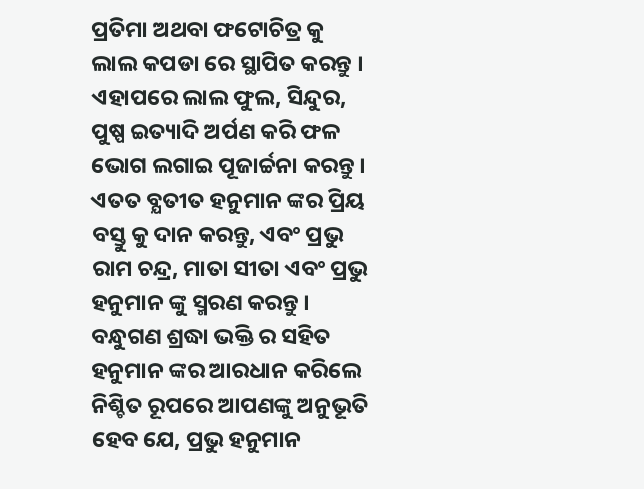ପ୍ରତିମା ଅଥବା ଫଟୋଚିତ୍ର କୁ ଲାଲ କପଡା ରେ ସ୍ଥାପିତ କରନ୍ତୁ । ଏହାପରେ ଲାଲ ଫୁଲ, ସିନ୍ଦୁର, ପୁଷ୍ପ ଇତ୍ୟାଦି ଅର୍ପଣ କରି ଫଳ ଭୋଗ ଲଗାଇ ପୂଜାର୍ଚ୍ଚନା କରନ୍ତୁ । ଏତତ ବ୍ଯତୀତ ହନୁମାନ ଙ୍କର ପ୍ରିୟ ବସ୍ତୁ କୁ ଦାନ କରନ୍ତୁ, ଏବଂ ପ୍ରଭୁ ରାମ ଚନ୍ଦ୍ର, ମାତା ସୀତା ଏବଂ ପ୍ରଭୁ ହନୁମାନ ଙ୍କୁ ସ୍ମରଣ କରନ୍ତୁ । ବନ୍ଧୁଗଣ ଶ୍ରଦ୍ଧା ଭକ୍ତି ର ସହିତ ହନୁମାନ ଙ୍କର ଆରଧାନ କରିଲେ ନିଶ୍ଚିତ ରୂପରେ ଆପଣଙ୍କୁ ଅନୁଭୂତି ହେବ ଯେ, ପ୍ରଭୁ ହନୁମାନ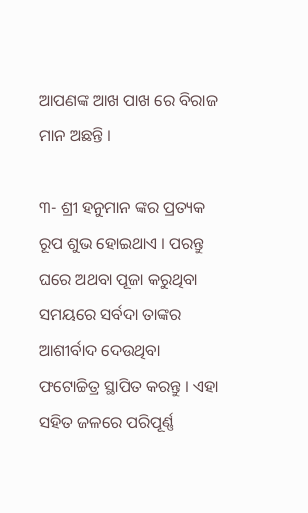ଆପଣଙ୍କ ଆଖ ପାଖ ରେ ବିରାଜ ମାନ ଅଛନ୍ତି ।

୩- ଶ୍ରୀ ହନୁମାନ ଙ୍କର ପ୍ରତ୍ୟକ ରୂପ ଶୁଭ ହୋଇଥାଏ । ପରନ୍ତୁ ଘରେ ଅଥବା ପୂଜା କରୁଥିବା ସମୟରେ ସର୍ବଦା ତାଙ୍କର ଆଶୀର୍ବାଦ ଦେଉଥିବା ଫଟୋଚ୍ଚିତ୍ର ସ୍ଥାପିତ କରନ୍ତୁ । ଏହା ସହିତ ଜଳରେ ପରିପୂର୍ଣ୍ଣ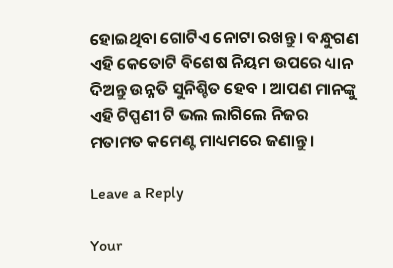ହୋଇଥିବା ଗୋଟିଏ ନୋଟା ରଖନ୍ତୁ । ବନ୍ଧୁଗଣ ଏହି କେତୋଟି ବିଶେଷ ନିୟମ ଉପରେ ଧ୍ୟାନ ଦିଅନ୍ତୁ ଉନ୍ନତି ସୁନିଶ୍ଚିତ ହେବ । ଆପଣ ମାନଙ୍କୁ ଏହି ଟିପ୍ପଣୀ ଟି ଭଲ ଲାଗିଲେ ନିଜର ମତାମତ କମେଣ୍ଟ ମାଧ୍ୟମରେ ଜଣାନ୍ତୁ ।

Leave a Reply

Your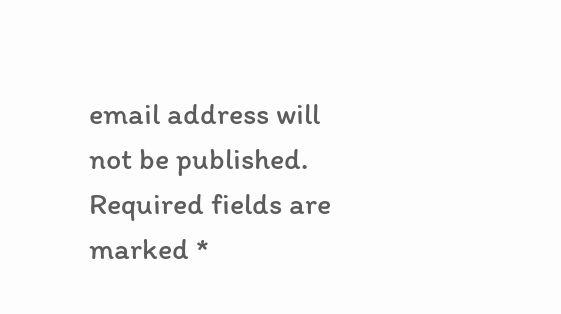email address will not be published. Required fields are marked *